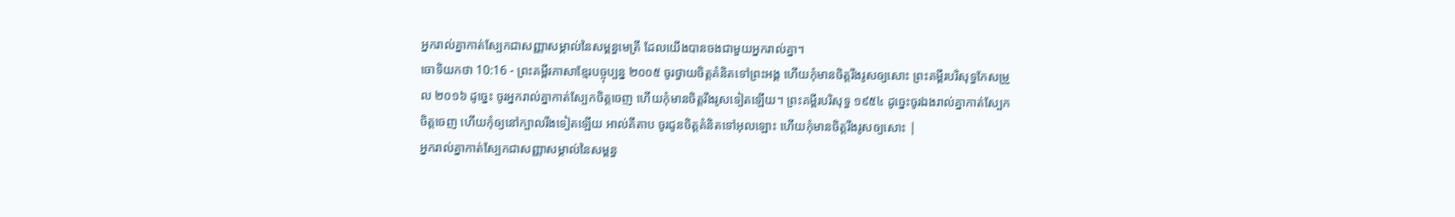អ្នករាល់គ្នាកាត់ស្បែកជាសញ្ញាសម្គាល់នៃសម្ពន្ធមេត្រី ដែលយើងបានចងជាមួយអ្នករាល់គ្នា។
ចោទិយកថា 10:16 - ព្រះគម្ពីរភាសាខ្មែរបច្ចុប្បន្ន ២០០៥ ចូរថ្វាយចិត្តគំនិតទៅព្រះអង្គ ហើយកុំមានចិត្តរឹងរូសឲ្យសោះ ព្រះគម្ពីរបរិសុទ្ធកែសម្រួល ២០១៦ ដូច្នេះ ចូរអ្នករាល់គ្នាកាត់ស្បែកចិត្តចេញ ហើយកុំមានចិត្តរឹងរូសទៀតឡើយ។ ព្រះគម្ពីរបរិសុទ្ធ ១៩៥៤ ដូច្នេះចូរឯងរាល់គ្នាកាត់ស្បែកចិត្តចេញ ហើយកុំឲ្យនៅក្បាលរឹងទៀតឡើយ អាល់គីតាប ចូរជូនចិត្តគំនិតទៅអុលឡោះ ហើយកុំមានចិត្តរឹងរូសឲ្យសោះ |
អ្នករាល់គ្នាកាត់ស្បែកជាសញ្ញាសម្គាល់នៃសម្ពន្ធ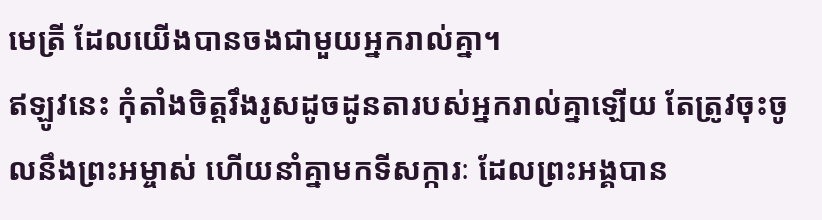មេត្រី ដែលយើងបានចងជាមួយអ្នករាល់គ្នា។
ឥឡូវនេះ កុំតាំងចិត្តរឹងរូសដូចដូនតារបស់អ្នករាល់គ្នាឡើយ តែត្រូវចុះចូលនឹងព្រះអម្ចាស់ ហើយនាំគ្នាមកទីសក្ការៈ ដែលព្រះអង្គបាន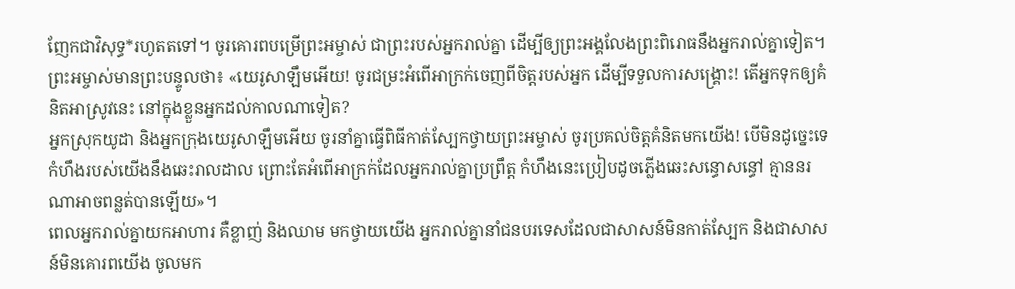ញែកជាវិសុទ្ធ*រហូតតទៅ។ ចូរគោរពបម្រើព្រះអម្ចាស់ ជាព្រះរបស់អ្នករាល់គ្នា ដើម្បីឲ្យព្រះអង្គលែងព្រះពិរោធនឹងអ្នករាល់គ្នាទៀត។
ព្រះអម្ចាស់មានព្រះបន្ទូលថា៖ «យេរូសាឡឹមអើយ! ចូរជម្រះអំពើអាក្រក់ចេញពីចិត្តរបស់អ្នក ដើម្បីទទួលការសង្គ្រោះ! តើអ្នកទុកឲ្យគំនិតអាស្រូវនេះ នៅក្នុងខ្លួនអ្នកដល់កាលណាទៀត?
អ្នកស្រុកយូដា និងអ្នកក្រុងយេរូសាឡឹមអើយ ចូរនាំគ្នាធ្វើពិធីកាត់ស្បែកថ្វាយព្រះអម្ចាស់ ចូរប្រគល់ចិត្តគំនិតមកយើង! បើមិនដូច្នេះទេ កំហឹងរបស់យើងនឹងឆេះរាលដាល ព្រោះតែអំពើអាក្រក់ដែលអ្នករាល់គ្នាប្រព្រឹត្ត កំហឹងនេះប្រៀបដូចភ្លើងឆេះសន្ធោសន្ធៅ គ្មាននរណាអាចពន្លត់បានឡើយ»។
ពេលអ្នករាល់គ្នាយកអាហារ គឺខ្លាញ់ និងឈាម មកថ្វាយយើង អ្នករាល់គ្នានាំជនបរទេសដែលជាសាសន៍មិនកាត់ស្បែក និងជាសាសន៍មិនគោរពយើង ចូលមក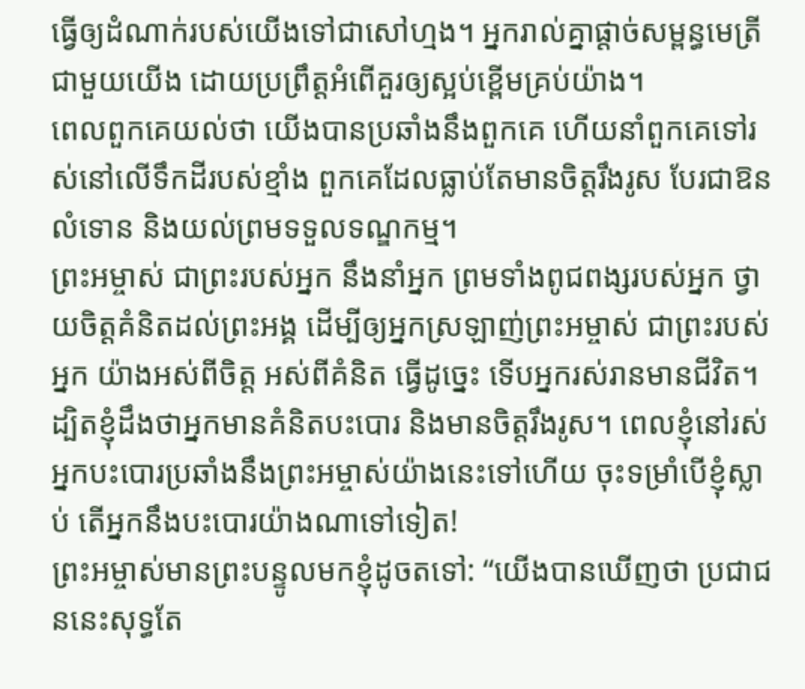ធ្វើឲ្យដំណាក់របស់យើងទៅជាសៅហ្មង។ អ្នករាល់គ្នាផ្ដាច់សម្ពន្ធមេត្រីជាមួយយើង ដោយប្រព្រឹត្តអំពើគួរឲ្យស្អប់ខ្ពើមគ្រប់យ៉ាង។
ពេលពួកគេយល់ថា យើងបានប្រឆាំងនឹងពួកគេ ហើយនាំពួកគេទៅរស់នៅលើទឹកដីរបស់ខ្មាំង ពួកគេដែលធ្លាប់តែមានចិត្តរឹងរូស បែរជាឱនលំទោន និងយល់ព្រមទទួលទណ្ឌកម្ម។
ព្រះអម្ចាស់ ជាព្រះរបស់អ្នក នឹងនាំអ្នក ព្រមទាំងពូជពង្សរបស់អ្នក ថ្វាយចិត្តគំនិតដល់ព្រះអង្គ ដើម្បីឲ្យអ្នកស្រឡាញ់ព្រះអម្ចាស់ ជាព្រះរបស់អ្នក យ៉ាងអស់ពីចិត្ត អស់ពីគំនិត ធ្វើដូច្នេះ ទើបអ្នករស់រានមានជីវិត។
ដ្បិតខ្ញុំដឹងថាអ្នកមានគំនិតបះបោរ និងមានចិត្តរឹងរូស។ ពេលខ្ញុំនៅរស់ អ្នកបះបោរប្រឆាំងនឹងព្រះអម្ចាស់យ៉ាងនេះទៅហើយ ចុះទម្រាំបើខ្ញុំស្លាប់ តើអ្នកនឹងបះបោរយ៉ាងណាទៅទៀត!
ព្រះអម្ចាស់មានព្រះបន្ទូលមកខ្ញុំដូចតទៅ: “យើងបានឃើញថា ប្រជាជននេះសុទ្ធតែ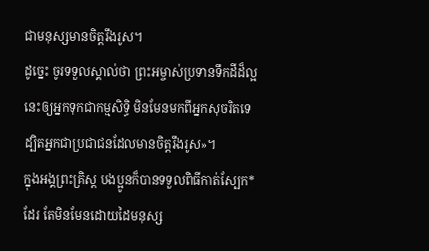ជាមនុស្សមានចិត្តរឹងរូស។
ដូច្នេះ ចូរទទួលស្គាល់ថា ព្រះអម្ចាស់ប្រទានទឹកដីដ៏ល្អនេះឲ្យអ្នកទុកជាកម្មសិទ្ធិ មិនមែនមកពីអ្នកសុចរិតទេ ដ្បិតអ្នកជាប្រជាជនដែលមានចិត្តរឹងរូស»។
ក្នុងអង្គព្រះគ្រិស្ត បងប្អូនក៏បានទទួលពិធីកាត់ស្បែក*ដែរ តែមិនមែនដោយដៃមនុស្ស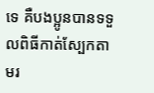ទេ គឺបងប្អូនបានទទួលពិធីកាត់ស្បែកតាមរ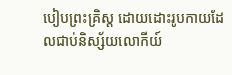បៀបព្រះគ្រិស្ត ដោយដោះរូបកាយដែលជាប់និស្ស័យលោកីយ៍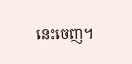នេះចេញ។